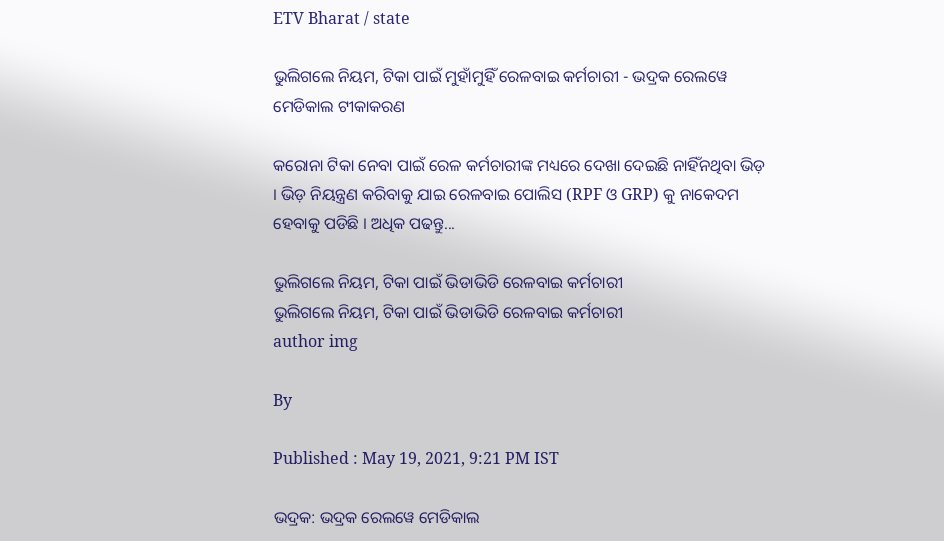ETV Bharat / state

ଭୁଲିଗଲେ ନିୟମ, ଟିକା ପାଇଁ ମୁହାଁମୁହିଁ ରେଳବାଇ କର୍ମଚାରୀ - ଭଦ୍ରକ ରେଲୱେ ମେଡିକାଲ ଟୀକାକରଣ

କରୋନା ଟିକା ନେବା ପାଇଁ ରେଳ କର୍ମଚାରୀଙ୍କ ମଧ୍ୟରେ ଦେଖା ଦେଇଛି ନାହିଁନଥିବା ଭିଡ଼ । ଭିଡ଼ ନିୟନ୍ତ୍ରଣ କରିବାକୁ ଯାଇ ରେଳବାଇ ପୋଲିସ (RPF ଓ GRP) କୁ ନାକେଦମ ହେବାକୁ ପଡିଛି । ଅଧିକ ପଢନ୍ତୁ...

ଭୁଲିଗଲେ ନିୟମ, ଟିକା ପାଇଁ ଭିଡାଭିଡି ରେଳବାଇ କର୍ମଚାରୀ
ଭୁଲିଗଲେ ନିୟମ, ଟିକା ପାଇଁ ଭିଡାଭିଡି ରେଳବାଇ କର୍ମଚାରୀ
author img

By

Published : May 19, 2021, 9:21 PM IST

ଭଦ୍ରକ: ଭଦ୍ରକ ରେଲୱେ ମେଡିକାଲ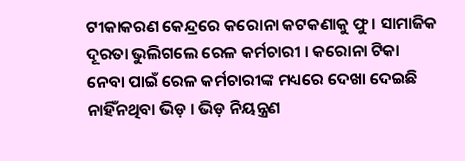ଟୀକାକରଣ କେନ୍ଦ୍ରରେ କରୋନା କଟକଣାକୁ ଫୁ । ସାମାଜିକ ଦୂରତା ଭୁଲିଗଲେ ରେଳ କର୍ମଚାରୀ । କରୋନା ଟିକା ନେବା ପାଇଁ ରେଳ କର୍ମଚାରୀଙ୍କ ମଧ୍ୟରେ ଦେଖା ଦେଇଛି ନାହିଁନଥିବା ଭିଡ଼ । ଭିଡ଼ ନିୟନ୍ତ୍ରଣ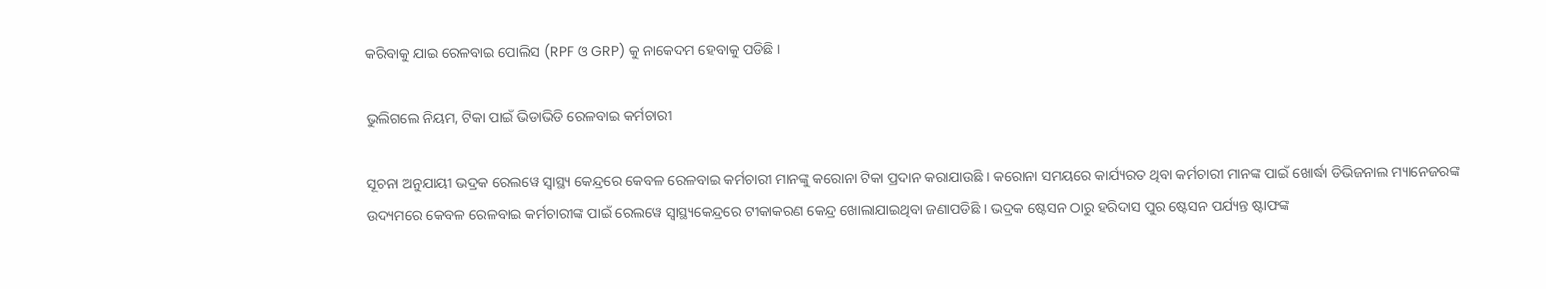କରିବାକୁ ଯାଇ ରେଳବାଇ ପୋଲିସ (RPF ଓ GRP) କୁ ନାକେଦମ ହେବାକୁ ପଡିଛି ।

ଭୁଲିଗଲେ ନିୟମ, ଟିକା ପାଇଁ ଭିଡାଭିଡି ରେଳବାଇ କର୍ମଚାରୀ

ସୂଚନା ଅନୁଯାୟୀ ଭଦ୍ରକ ରେଲୱେ ସ୍ୱାସ୍ଥ୍ୟ କେନ୍ଦ୍ରରେ କେବଳ ରେଳବାଇ କର୍ମଚାରୀ ମାନଙ୍କୁ କରୋନା ଟିକା ପ୍ରଦାନ କରାଯାଉଛି । କରୋନା ସମୟରେ କାର୍ଯ୍ୟରତ ଥିବା କର୍ମଚାରୀ ମାନଙ୍କ ପାଇଁ ଖୋର୍ଦ୍ଧା ଡିଭିଜନାଲ ମ୍ୟାନେଜରଙ୍କ ଉଦ୍ୟମରେ କେବଳ ରେଳବାଇ କର୍ମଚାରୀଙ୍କ ପାଇଁ ରେଲୱେ ସ୍ୱାସ୍ଥ୍ୟକେନ୍ଦ୍ରରେ ଟୀକାକରଣ କେନ୍ଦ୍ର ଖୋଲାଯାଇଥିବା ଜଣାପଡିଛି । ଭଦ୍ରକ ଷ୍ଟେସନ ଠାରୁ ହରିଦାସ ପୁର ଷ୍ଟେସନ ପର୍ଯ୍ୟନ୍ତ ଷ୍ଟାଫଙ୍କ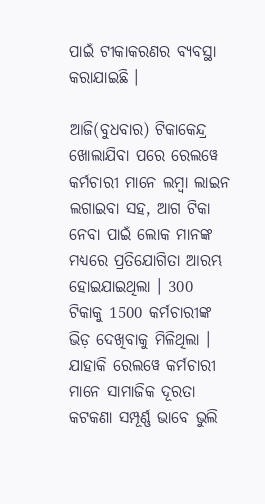ପାଇଁ ଟୀକାକରଣର ବ୍ୟବସ୍ଥା କରାଯାଇଛି ।

ଆଜି(ବୁଧବାର) ଟିକାକେନ୍ଦ୍ର ଖୋଲାଯିବା ପରେ ରେଲୱେ କର୍ମଚାରୀ ମାନେ ଲମ୍ବା ଲାଇନ ଲଗାଇବା ସହ, ଆଗ ଟିକା ନେବା ପାଇଁ ଲୋକ ମାନଙ୍କ ମଧ୍ୟରେ ପ୍ରତିଯୋଗିତା ଆରମ୍ଭ ହୋଇଯାଇଥିଲା । 300 ଟିକାକୁ 1500 କର୍ମଚାରୀଙ୍କ ଭିଡ଼ ଦେଖିବାକୁ ମିଳିଥିଲା । ଯାହାକି ରେଲୱେ କର୍ମଚାରୀ ମାନେ ସାମାଜିକ ଦୂରତା କଟକଣା ସମ୍ପୂର୍ଣ୍ଣ ଭାବେ ଭୁଲି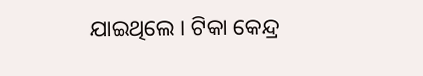ଯାଇଥିଲେ । ଟିକା କେନ୍ଦ୍ର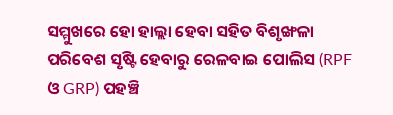ସମ୍ମୁଖରେ ହୋ ହାଲ୍ଲା ହେବା ସହିତ ବିଶୃଙ୍ଖଳା ପରିବେଶ ସୃଷ୍ଟି ହେବାରୁ ରେଳବାଇ ପୋଲିସ (RPF ଓ GRP) ପହଞ୍ଚି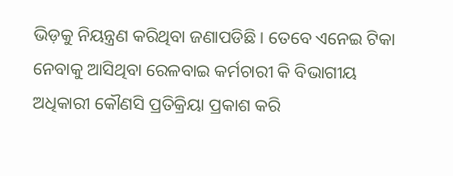ଭିଡ଼କୁ ନିୟନ୍ତ୍ରଣ କରିଥିବା ଜଣାପଡିଛି । ତେବେ ଏନେଇ ଟିକା ନେବାକୁ ଆସିଥିବା ରେଳବାଇ କର୍ମଚାରୀ କି ବିଭାଗୀୟ ଅଧିକାରୀ କୌଣସି ପ୍ରତିକ୍ରିୟା ପ୍ରକାଶ କରି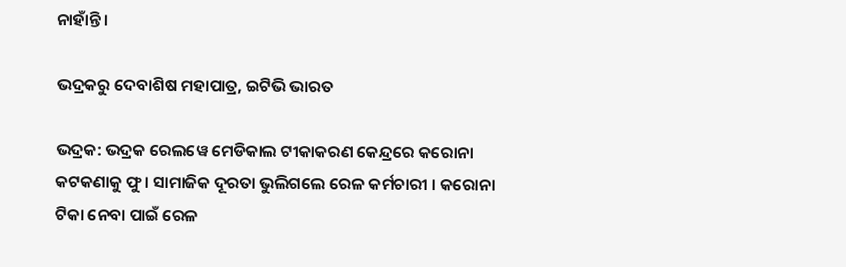ନାହାଁନ୍ତି ।

ଭଦ୍ରକରୁ ଦେବାଶିଷ ମହାପାତ୍ର, ଇଟିଭି ଭାରତ

ଭଦ୍ରକ: ଭଦ୍ରକ ରେଲୱେ ମେଡିକାଲ ଟୀକାକରଣ କେନ୍ଦ୍ରରେ କରୋନା କଟକଣାକୁ ଫୁ । ସାମାଜିକ ଦୂରତା ଭୁଲିଗଲେ ରେଳ କର୍ମଚାରୀ । କରୋନା ଟିକା ନେବା ପାଇଁ ରେଳ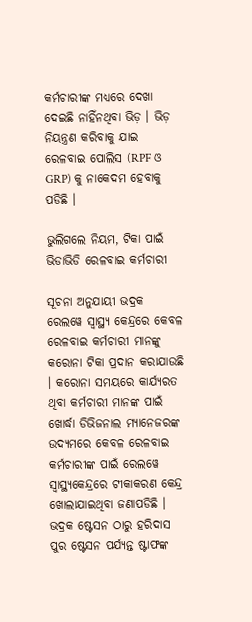କର୍ମଚାରୀଙ୍କ ମଧ୍ୟରେ ଦେଖା ଦେଇଛି ନାହିଁନଥିବା ଭିଡ଼ । ଭିଡ଼ ନିୟନ୍ତ୍ରଣ କରିବାକୁ ଯାଇ ରେଳବାଇ ପୋଲିସ (RPF ଓ GRP) କୁ ନାକେଦମ ହେବାକୁ ପଡିଛି ।

ଭୁଲିଗଲେ ନିୟମ, ଟିକା ପାଇଁ ଭିଡାଭିଡି ରେଳବାଇ କର୍ମଚାରୀ

ସୂଚନା ଅନୁଯାୟୀ ଭଦ୍ରକ ରେଲୱେ ସ୍ୱାସ୍ଥ୍ୟ କେନ୍ଦ୍ରରେ କେବଳ ରେଳବାଇ କର୍ମଚାରୀ ମାନଙ୍କୁ କରୋନା ଟିକା ପ୍ରଦାନ କରାଯାଉଛି । କରୋନା ସମୟରେ କାର୍ଯ୍ୟରତ ଥିବା କର୍ମଚାରୀ ମାନଙ୍କ ପାଇଁ ଖୋର୍ଦ୍ଧା ଡିଭିଜନାଲ ମ୍ୟାନେଜରଙ୍କ ଉଦ୍ୟମରେ କେବଳ ରେଳବାଇ କର୍ମଚାରୀଙ୍କ ପାଇଁ ରେଲୱେ ସ୍ୱାସ୍ଥ୍ୟକେନ୍ଦ୍ରରେ ଟୀକାକରଣ କେନ୍ଦ୍ର ଖୋଲାଯାଇଥିବା ଜଣାପଡିଛି । ଭଦ୍ରକ ଷ୍ଟେସନ ଠାରୁ ହରିଦାସ ପୁର ଷ୍ଟେସନ ପର୍ଯ୍ୟନ୍ତ ଷ୍ଟାଫଙ୍କ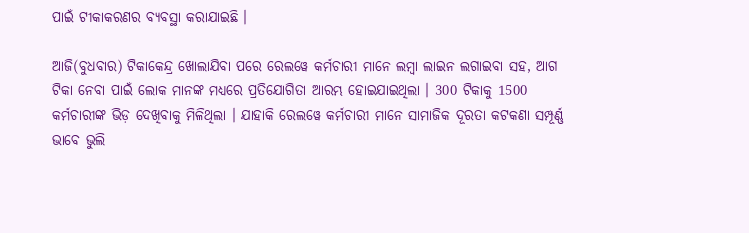ପାଇଁ ଟୀକାକରଣର ବ୍ୟବସ୍ଥା କରାଯାଇଛି ।

ଆଜି(ବୁଧବାର) ଟିକାକେନ୍ଦ୍ର ଖୋଲାଯିବା ପରେ ରେଲୱେ କର୍ମଚାରୀ ମାନେ ଲମ୍ବା ଲାଇନ ଲଗାଇବା ସହ, ଆଗ ଟିକା ନେବା ପାଇଁ ଲୋକ ମାନଙ୍କ ମଧ୍ୟରେ ପ୍ରତିଯୋଗିତା ଆରମ୍ଭ ହୋଇଯାଇଥିଲା । 300 ଟିକାକୁ 1500 କର୍ମଚାରୀଙ୍କ ଭିଡ଼ ଦେଖିବାକୁ ମିଳିଥିଲା । ଯାହାକି ରେଲୱେ କର୍ମଚାରୀ ମାନେ ସାମାଜିକ ଦୂରତା କଟକଣା ସମ୍ପୂର୍ଣ୍ଣ ଭାବେ ଭୁଲି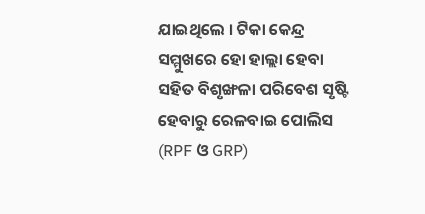ଯାଇଥିଲେ । ଟିକା କେନ୍ଦ୍ର ସମ୍ମୁଖରେ ହୋ ହାଲ୍ଲା ହେବା ସହିତ ବିଶୃଙ୍ଖଳା ପରିବେଶ ସୃଷ୍ଟି ହେବାରୁ ରେଳବାଇ ପୋଲିସ (RPF ଓ GRP)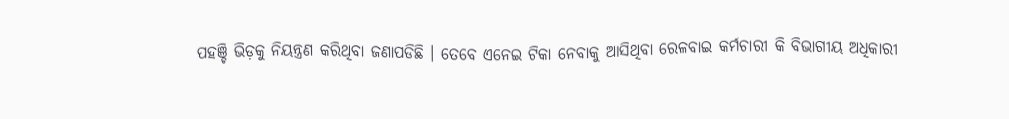ପହଞ୍ଚି ଭିଡ଼କୁ ନିୟନ୍ତ୍ରଣ କରିଥିବା ଜଣାପଡିଛି । ତେବେ ଏନେଇ ଟିକା ନେବାକୁ ଆସିଥିବା ରେଳବାଇ କର୍ମଚାରୀ କି ବିଭାଗୀୟ ଅଧିକାରୀ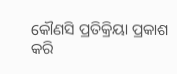କୌଣସି ପ୍ରତିକ୍ରିୟା ପ୍ରକାଶ କରି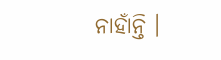ନାହାଁନ୍ତି ।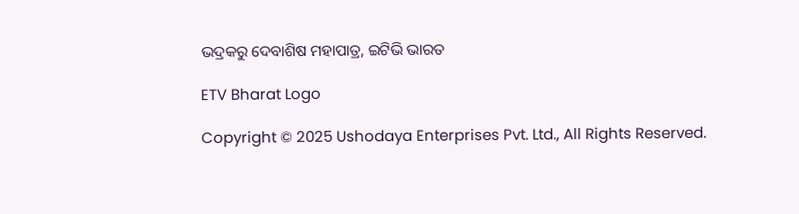ଭଦ୍ରକରୁ ଦେବାଶିଷ ମହାପାତ୍ର, ଇଟିଭି ଭାରତ

ETV Bharat Logo

Copyright © 2025 Ushodaya Enterprises Pvt. Ltd., All Rights Reserved.